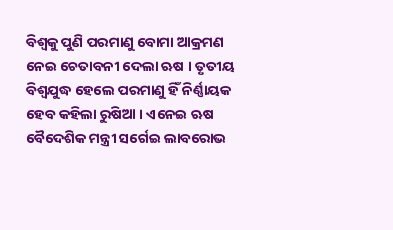ବିଶ୍ୱକୁ ପୁଣି ପରମାଣୁ ବୋମା ଆକ୍ରମଣ ନେଇ ଚେତାବନୀ ଦେଲା ଋଷ । ତୃତୀୟ ବିଶ୍ୱଯୁଦ୍ଧ ହେଲେ ପରମାଣୁ ହିଁ ନିର୍ଣ୍ଣାୟକ ହେବ କହିଲା ରୁଷିଆ । ଏନେଇ ଋଷ ବୈଦେଶିକ ମନ୍ତ୍ରୀ ସର୍ଗେଇ ଲାବରୋଭ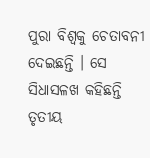ପୁରା ବିଶ୍ୱକୁ ଚେତାବନୀ ଦେଇଛନ୍ତି । ସେ ସିଧାସଳଖ କହିଛନ୍ତି ତୃତୀୟ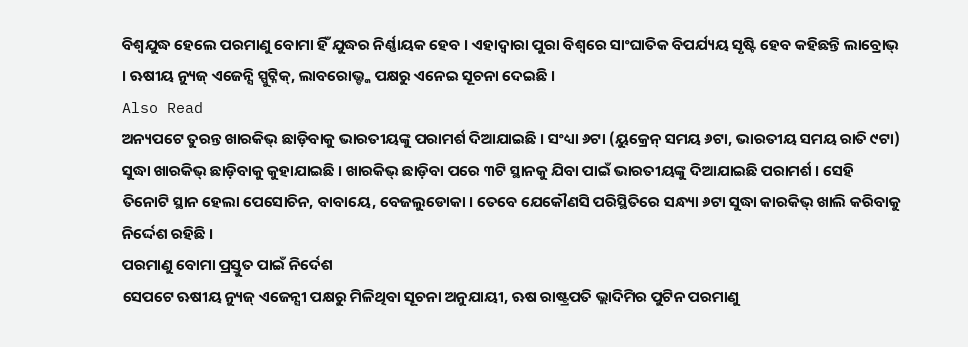ବିଶ୍ୱଯୁଦ୍ଧ ହେଲେ ପରମାଣୁ ବୋମା ହିଁ ଯୁଦ୍ଧର ନିର୍ଣ୍ଣାୟକ ହେବ । ଏହାଦ୍ୱାରା ପୁରା ବିଶ୍ୱରେ ସାଂଘାତିକ ବିପର୍ଯ୍ୟୟ ସୃଷ୍ଟି ହେବ କହିଛନ୍ତି ଲାବ୍ରୋଭ୍ । ଋଷୀୟ ନ୍ୟୁଜ୍ ଏଜେନ୍ସି ସ୍ପୁଟ୍ନିକ୍, ଲାବରୋଭ୍ଙ୍କ ପକ୍ଷରୁ ଏନେଇ ସୂଚନା ଦେଇଛି ।
Also Read
ଅନ୍ୟପଟେ ତୁରନ୍ତ ଖାରକିଭ୍ ଛାଡ଼ିବାକୁ ଭାରତୀୟଙ୍କୁ ପରାମର୍ଶ ଦିଆଯାଇଛି । ସଂଧ୍ୟା ୬ଟା (ୟୁକ୍ରେନ୍ ସମୟ ୬ଟା, ଭାରତୀୟ ସମୟ ରାତି ୯ଟା) ସୁଦ୍ଧା ଖାରକିଭ୍ ଛାଡ଼ିବାକୁ କୁହାଯାଇଛି । ଖାରକିଭ୍ ଛାଡ଼ିବା ପରେ ୩ଟି ସ୍ଥାନକୁ ଯିବା ପାଇଁ ଭାରତୀୟଙ୍କୁ ଦିଆଯାଇଛି ପରାମର୍ଶ । ସେହି ତିନୋଟି ସ୍ଥାନ ହେଲା ପେସୋଚିନ, ବାବାୟେ, ବେଜଲୁଡୋକା । ତେବେ ଯେକୌଣସି ପରିସ୍ଥିତିରେ ସନ୍ଧ୍ୟା ୬ଟା ସୁଦ୍ଧା କାରକିଭ୍ ଖାଲି କରିବାକୁ ନିର୍ଦ୍ଦେଶ ରହିଛି ।
ପରମାଣୁ ବୋମା ପ୍ରସ୍ତୁତ ପାଇଁ ନିର୍ଦେଶ
ସେପଟେ ଋଷୀୟ ନ୍ୟୁଜ୍ ଏଜେନ୍ସୀ ପକ୍ଷରୁ ମିଳିଥିବା ସୂଚନା ଅନୁଯାୟୀ, ଋଷ ରାଷ୍ଟ୍ରପତି ଭ୍ଲାଦିମିର ପୁଟିନ ପରମାଣୁ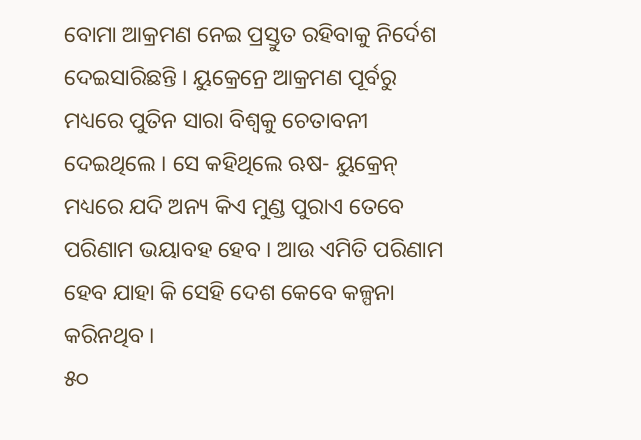ବୋମା ଆକ୍ରମଣ ନେଇ ପ୍ରସ୍ତୁତ ରହିବାକୁ ନିର୍ଦେଶ ଦେଇସାରିଛନ୍ତି । ୟୁକ୍ରେନ୍ରେ ଆକ୍ରମଣ ପୂର୍ବରୁ ମଧ୍ୟରେ ପୁତିନ ସାରା ବିଶ୍ୱକୁ ଚେତାବନୀ ଦେଇଥିଲେ । ସେ କହିଥିଲେ ଋଷ- ୟୁକ୍ରେନ୍ ମଧ୍ୟରେ ଯଦି ଅନ୍ୟ କିଏ ମୁଣ୍ଡ ପୁରାଏ ତେବେ ପରିଣାମ ଭୟାବହ ହେବ । ଆଉ ଏମିତି ପରିଣାମ ହେବ ଯାହା କି ସେହି ଦେଶ କେବେ କଳ୍ପନା କରିନଥିବ ।
୫୦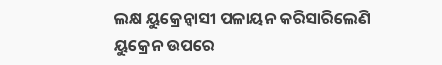ଲକ୍ଷ ୟୁକ୍ରେନ୍ବାସୀ ପଳାୟନ କରିସାରିଲେଣି
ୟୁକ୍ରେନ ଉପରେ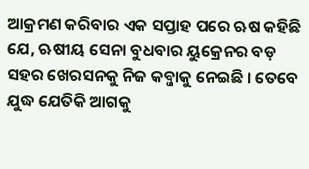ଆକ୍ରମଣ କରିବାର ଏକ ସପ୍ତାହ ପରେ ଋଷ କହିଛି ଯେ, ଋଷୀୟ ସେନା ବୁଧବାର ୟୁକ୍ରେନର ବଡ଼ ସହର ଖେରସନକୁ ନିଜ କବ୍ଜାକୁ ନେଇଛି । ତେବେ ଯୁଦ୍ଧ ଯେତିକି ଆଗକୁ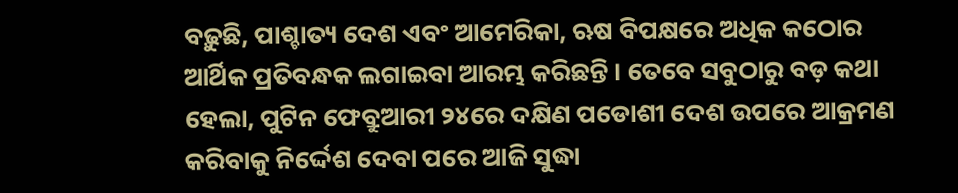ବଢ଼ୁଛି, ପାଶ୍ଚାତ୍ୟ ଦେଶ ଏବଂ ଆମେରିକା, ଋଷ ବିପକ୍ଷରେ ଅଧିକ କଠୋର ଆର୍ଥିକ ପ୍ରତିବନ୍ଧକ ଲଗାଇବା ଆରମ୍ଭ କରିଛନ୍ତି । ତେବେ ସବୁଠାରୁ ବଡ଼ କଥା ହେଲା, ପୁଟିନ ଫେବ୍ରୁଆରୀ ୨୪ରେ ଦକ୍ଷିଣ ପଡୋଶୀ ଦେଶ ଉପରେ ଆକ୍ରମଣ କରିବାକୁ ନିର୍ଦ୍ଦେଶ ଦେବା ପରେ ଆଜି ସୁଦ୍ଧା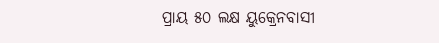ପ୍ରାୟ ୫୦ ଲକ୍ଷ ୟୁକ୍ରେନବାସୀ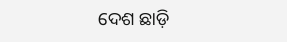ଦେଶ ଛାଡ଼ି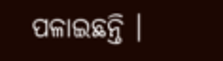ପଳାଇଛନ୍ତି ।